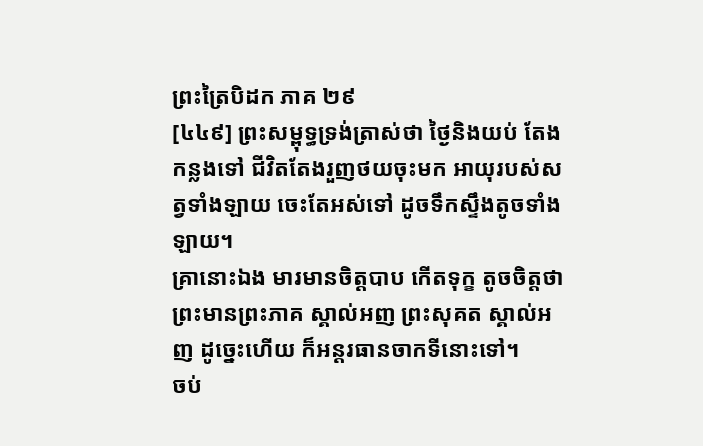ព្រះត្រៃបិដក ភាគ ២៩
[៤៤៩] ព្រះសម្ពុទ្ធទ្រង់ត្រាស់ថា ថ្ងៃនិងយប់ តែងកន្លងទៅ ជីវិតតែងរួញថយចុះមក អាយុរបស់សត្វទាំងឡាយ ចេះតែអស់ទៅ ដូចទឹកស្ទឹងតូចទាំងឡាយ។
គ្រានោះឯង មារមានចិត្តបាប កើតទុក្ខ តូចចិត្តថា ព្រះមានព្រះភាគ ស្គាល់អញ ព្រះសុគត ស្គាល់អញ ដូច្នេះហើយ ក៏អន្តរធានចាកទីនោះទៅ។
ចប់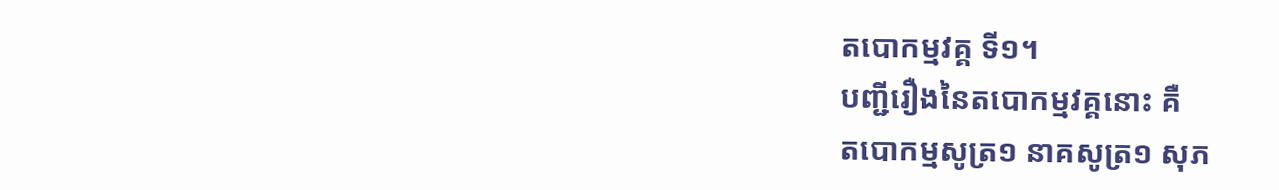តបោកម្មវគ្គ ទី១។
បញ្ជីរឿងនៃតបោកម្មវគ្គនោះ គឺ
តបោកម្មសូត្រ១ នាគសូត្រ១ សុភ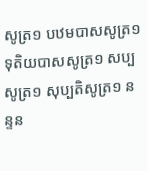សូត្រ១ បឋមបាសសូត្រ១ ទុតិយបាសសូត្រ១ សប្បសូត្រ១ សុប្បតិសូត្រ១ នន្ទន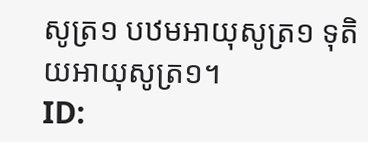សូត្រ១ បឋមអាយុសូត្រ១ ទុតិយអាយុសូត្រ១។
ID: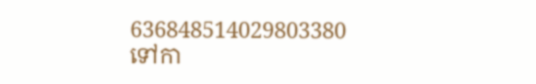636848514029803380
ទៅកា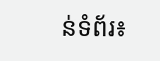ន់ទំព័រ៖